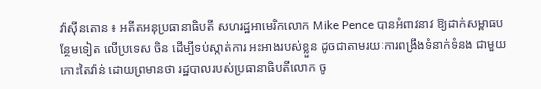វ៉ាស៊ីនតោន ៖ អតីតអនុប្រធានាធិបតី សហរដ្ឋអាមេរិកលោក Mike Pence បានអំពាវនាវ ឱ្យដាក់សម្ពាធបន្ថែមទៀត លើប្រទេស ចិន ដើម្បីទប់ស្កាត់ការ អះអាងរបស់ខ្លួន ដូចជាតាមរយៈការពង្រឹងទំនាក់ទំនង ជាមួយកោះតៃវ៉ាន់ ដោយព្រមានថា រដ្ឋបាលរបស់ប្រធានាធិបតីលោក ចូ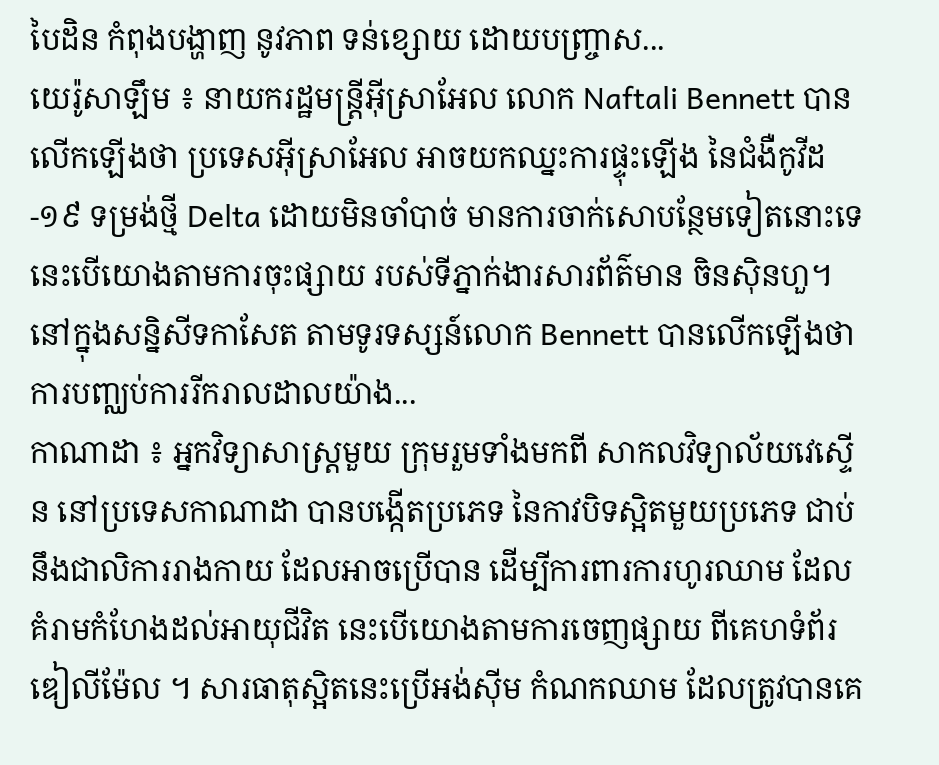បៃដិន កំពុងបង្ហាញ នូវភាព ទន់ខ្សោយ ដោយបញ្ច្រាស...
យេរ៉ូសាឡឹម ៖ នាយករដ្ឋមន្រ្តីអ៊ីស្រាអែល លោក Naftali Bennett បានលើកឡើងថា ប្រទេសអ៊ីស្រាអែល អាចយកឈ្នះការផ្ទុះឡើង នៃជំងឺកូវីដ-១៩ ទម្រង់ថ្មី Delta ដោយមិនចាំបាច់ មានការចាក់សោបន្ថែមទៀតនោះទេ នេះបើយោងតាមការចុះផ្សាយ របស់ទីភ្នាក់ងារសារព័ត៌មាន ចិនស៊ិនហួ។ នៅក្នុងសន្និសីទកាសែត តាមទូរទស្សន៍លោក Bennett បានលើកឡើងថា ការបញ្ឈប់ការរីករាលដាលយ៉ាង...
កាណាដា ៖ អ្នកវិទ្យាសាស្ត្រមួយ ក្រុមរួមទាំងមកពី សាកលវិទ្យាល័យវេស្ទើន នៅប្រទេសកាណាដា បានបង្កើតប្រភេទ នៃកាវបិទស្អិតមួយប្រភេទ ជាប់នឹងជាលិការរាងកាយ ដែលអាចប្រើបាន ដើម្បីការពារការហូរឈាម ដែលគំរាមកំហែងដល់អាយុជីវិត នេះបើយោងតាមការចេញផ្សាយ ពីគេហទំព័រឌៀលីម៉ែល ។ សារធាតុស្អិតនេះប្រើអង់ស៊ីម កំណកឈាម ដែលត្រូវបានគេ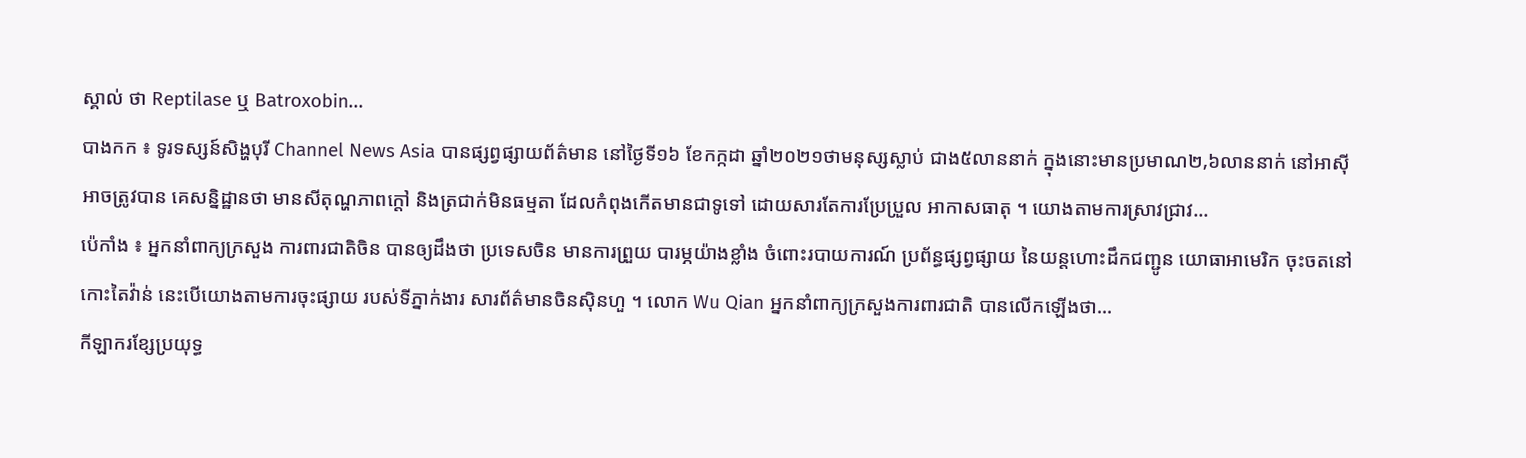ស្គាល់ ថា Reptilase ឬ Batroxobin...
បាងកក ៖ ទូរទស្សន៍សិង្ហបុរី Channel News Asia បានផ្សព្វផ្សាយព័ត៌មាន នៅថ្ងៃទី១៦ ខែកក្កដា ឆ្នាំ២០២១ថាមនុស្សស្លាប់ ជាង៥លាននាក់ ក្នុងនោះមានប្រមាណ២,៦លាននាក់ នៅអាស៊ី អាចត្រូវបាន គេសន្និដ្ឋានថា មានសីតុណ្ហភាពក្តៅ និងត្រជាក់មិនធម្មតា ដែលកំពុងកើតមានជាទូទៅ ដោយសារតែការប្រែប្រួល អាកាសធាតុ ។ យោងតាមការស្រាវជ្រាវ...
ប៉េកាំង ៖ អ្នកនាំពាក្យក្រសួង ការពារជាតិចិន បានឲ្យដឹងថា ប្រទេសចិន មានការព្រួយ បារម្ភយ៉ាងខ្លាំង ចំពោះរបាយការណ៍ ប្រព័ន្ធផ្សព្វផ្សាយ នៃយន្តហោះដឹកជញ្ជូន យោធាអាមេរិក ចុះចតនៅកោះតៃវ៉ាន់ នេះបើយោងតាមការចុះផ្សាយ របស់ទីភ្នាក់ងារ សារព័ត៌មានចិនស៊ិនហួ ។ លោក Wu Qian អ្នកនាំពាក្យក្រសួងការពារជាតិ បានលើកឡើងថា...
កីឡាករខ្សែប្រយុទ្ធ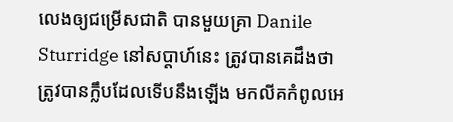លេងឲ្យជម្រើសជាតិ បានមួយគ្រា Danile Sturridge នៅសប្តាហ៍នេះ ត្រូវបានគេដឹងថា ត្រូវបានក្លឹបដែលទើបនឹងឡើង មកលីគកំពូលអេ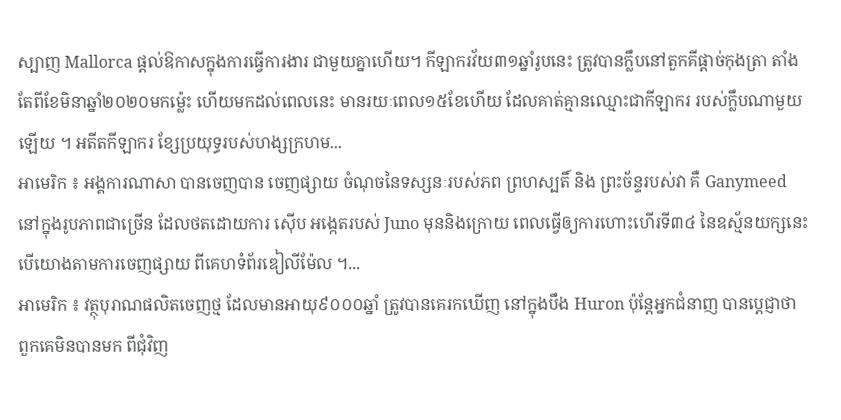ស្បាញ Mallorca ផ្តល់ឱកាសក្នុងការធ្វើការងារ ជាមួយគ្នាហើយ។ កីឡាករវ័យ៣១ឆ្នាំរូបនេះ ត្រូវបានក្លឹបនៅតួកគីផ្តាច់កុងត្រា តាំងតែពីខែមិនាឆ្នាំ២០២០មកម្ល៉េះ ហើយមកដល់ពេលនេះ មានរយៈពេល១៥ខែហើយ ដែលគាត់គ្មានឈ្មោះជាកីឡាករ របស់ក្លឹបណាមួយឡើយ ។ អតីតកីឡាករ ខ្សែប្រយុទ្ធរបស់ហង្សក្រហម...
អាមេរិក ៖ អង្គការណាសា បានចេញបាន ចេញផ្សាយ ចំណុចនៃទស្សនៈរបស់ភព ព្រហស្បតិ៍ និង ព្រះច័ន្ទរបស់វា គឺ Ganymeed នៅក្នុងរូបភាពជាច្រើន ដែលថតដោយការ ស៊ើប អង្កេតរបស់ Juno មុននិងក្រោយ ពេលធ្វើឲ្យការហោះហើរទី៣៤ នៃឧស្ម័នយក្សនេះ បើយោងតាមការចេញផ្សាយ ពីគេហទំព័រឌៀលីម៉ែល ។...
អាមេរិក ៖ វត្ថុបុរាណផលិតចេញថ្ម ដែលមានអាយុ៩០០០ឆ្នាំ ត្រូវបានគេរកឃើញ នៅក្នុងបឹង Huron ប៉ុន្តែអ្នកជំនាញ បានប្តេជ្ញាថា ពួកគេមិនបានមក ពីជុំវិញ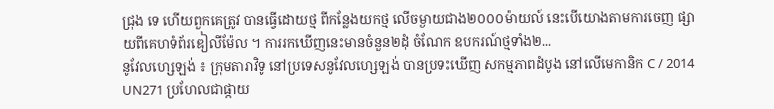ជ្រុង ទេ ហើយពួកគេត្រូវ បានធ្វើដោយថ្ម ពីកន្លែងយកថ្ម លើចម្ងាយជាង២០០០ម៉ាយល៍ នេះបើយោងតាមការចេញ ផ្សាយពីគេហទំព័រឌៀលីម៉ែល ។ ការរកឃើញនេះមានចំនួន២ដុំ ចំណែក ឧបករណ៍ថ្មទាំង២...
នូវែលហ្សេឡង់ ៖ ក្រុមតារាវិទូ នៅប្រទេសនូវែលហ្សេឡង់ បានប្រទះឃើញ សកម្មភាពដំបូង នៅលើមេកានិក C / 2014 UN271 ប្រហែលជាផ្កាយ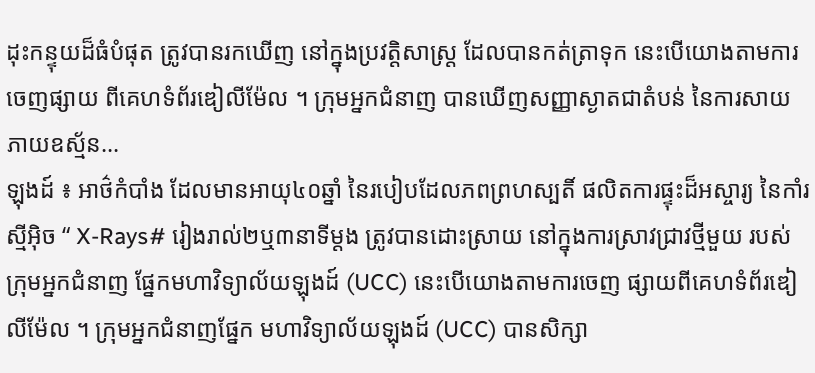ដុះកន្ទុយដ៏ធំបំផុត ត្រូវបានរកឃើញ នៅក្នុងប្រវត្តិសាស្រ្ត ដែលបានកត់ត្រាទុក នេះបើយោងតាមការចេញផ្សាយ ពីគេហទំព័រឌៀលីម៉ែល ។ ក្រុមអ្នកជំនាញ បានឃើញសញ្ញាស្ងាតជាតំបន់ នៃការសាយភាយឧស្ម័ន...
ឡុងដ៍ ៖ អាថ៌កំបាំង ដែលមានអាយុ៤០ឆ្នាំ នៃរបៀបដែលភពព្រហស្បតិ៍ ផលិតការផ្ទុះដ៏អស្ចារ្យ នៃកាំរស្មីអ៊ិច “ X-Rays# រៀងរាល់២ឬ៣នាទីម្តង ត្រូវបានដោះស្រាយ នៅក្នុងការស្រាវជ្រាវថ្មីមួយ របស់ក្រុមអ្នកជំនាញ ផ្នែកមហាវិទ្យាល័យឡុងដ៍ (UCC) នេះបើយោងតាមការចេញ ផ្សាយពីគេហទំព័រឌៀលីម៉ែល ។ ក្រុមអ្នកជំនាញផ្នែក មហាវិទ្យាល័យឡុងដ៍ (UCC) បានសិក្សា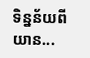ទិន្នន័យពីយាន...